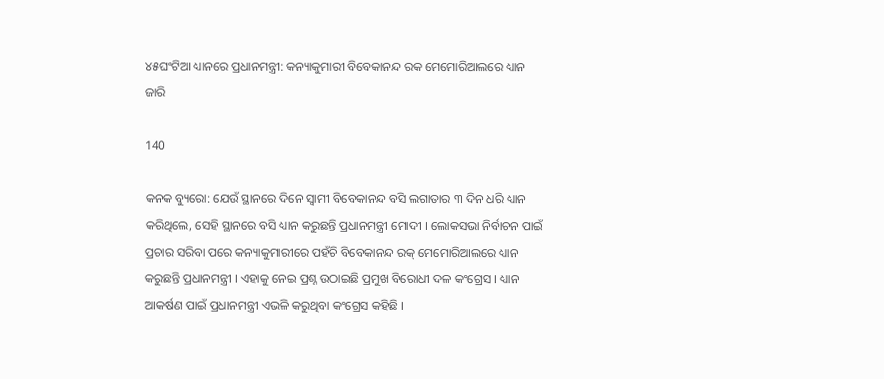୪୫ଘଂଟିଆ ଧ୍ୟାନରେ ପ୍ରଧାନମନ୍ତ୍ରୀ: କନ୍ୟାକୁମାରୀ ବିବେକାନନ୍ଦ ରକ ମେମୋରିଆଲରେ ଧ୍ୟାନ ଜାରି

140

କନକ ବ୍ୟୁରୋ: ଯେଉଁ ସ୍ଥାନରେ ଦିନେ ସ୍ୱାମୀ ବିବେକାନନ୍ଦ ବସି ଲଗାତାର ୩ ଦିନ ଧରି ଧ୍ୟାନ କରିଥିଲେ, ସେହି ସ୍ଥାନରେ ବସି ଧ୍ୟାନ କରୁଛନ୍ତି ପ୍ରଧାନମନ୍ତ୍ରୀ ମୋଦୀ । ଲୋକସଭା ନିର୍ବାଚନ ପାଇଁ ପ୍ରଚାର ସରିବା ପରେ କନ୍ୟାକୁମାରୀରେ ପହଁଚି ବିବେକାନନ୍ଦ ରକ୍ ମେମୋରିଆଲରେ ଧ୍ୟାନ କରୁଛନ୍ତି ପ୍ରଧାନମନ୍ତ୍ରୀ । ଏହାକୁ ନେଇ ପ୍ରଶ୍ନ ଉଠାଇଛି ପ୍ରମୁଖ ବିରୋଧୀ ଦଳ କଂଗ୍ରେସ । ଧ୍ୟାନ ଆକର୍ଷଣ ପାଇଁ ପ୍ରଧାନମନ୍ତ୍ରୀ ଏଭଳି କରୁଥିବା କଂଗ୍ରେସ କହିଛି ।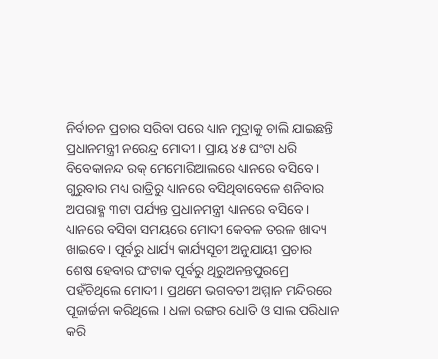ନିର୍ବାଚନ ପ୍ରଚାର ସରିବା ପରେ ଧ୍ୟାନ ମୁଦ୍ରାକୁ ଚାଲି ଯାଇଛନ୍ତି ପ୍ରଧାନମନ୍ତ୍ରୀ ନରେନ୍ଦ୍ର ମୋଦୀ । ପ୍ରାୟ ୪୫ ଘଂଟା ଧରି ବିବେକାନନ୍ଦ ରକ୍ ମେମୋରିଆଲରେ ଧ୍ୟାନରେ ବସିବେ । ଗୁରୁବାର ମଧ୍ୟ ରାତ୍ରିରୁ ଧ୍ୟାନରେ ବସିଥିବାବେଳେ ଶନିବାର ଅପରାହ୍ଣ ୩ଟା ପର୍ଯ୍ୟନ୍ତ ପ୍ରଧାନମନ୍ତ୍ରୀ ଧ୍ୟାନରେ ବସିବେ । ଧ୍ୟାନରେ ବସିବା ସମୟରେ ମୋଦୀ କେବଳ ତରଳ ଖାଦ୍ୟ ଖାଇବେ । ପୂର୍ବରୁ ଧାର୍ଯ୍ୟ କାର୍ଯ୍ୟସୂଚୀ ଅନୁଯାୟୀ ପ୍ରଚାର ଶେଷ ହେବାର ଘଂଟାକ ପୂର୍ବରୁ ଥିରୁଅନନ୍ତପୁରମ୍ରେ ପହଁଚିଥିଲେ ମୋଦୀ । ପ୍ରଥମେ ଭଗବତୀ ଅମ୍ମାନ ମନ୍ଦିରରେ ପୂଜାର୍ଚ୍ଚନା କରିଥିଲେ । ଧଳା ରଙ୍ଗର ଧୋତି ଓ ସାଲ ପରିଧାନ କରି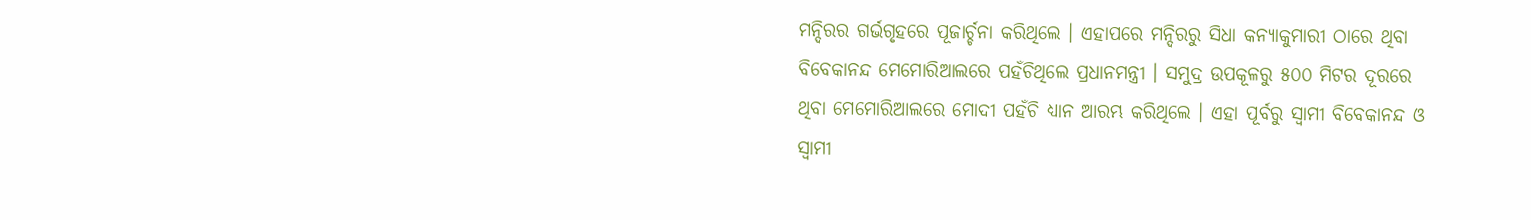ମନ୍ଦିରର ଗର୍ଭଗୃହରେ ପୂଜାର୍ଚ୍ଚନା କରିଥିଲେ । ଏହାପରେ ମନ୍ଦିରରୁ ସିଧା କନ୍ୟାକୁମାରୀ ଠାରେ ଥିବା ବିବେକାନନ୍ଦ ମେମୋରିଆଲରେ ପହଁଚିଥିଲେ ପ୍ରଧାନମନ୍ତ୍ରୀ । ସମୁଦ୍ର ଉପକୂଳରୁ ୫୦୦ ମିଟର ଦୂରରେ ଥିବା ମେମୋରିଆଲରେ ମୋଦୀ ପହଁଚି ଧ୍ୟାନ ଆରମ୍ଭ କରିଥିଲେ । ଏହା ପୂର୍ବରୁ ସ୍ୱାମୀ ବିବେକାନନ୍ଦ ଓ ସ୍ୱାମୀ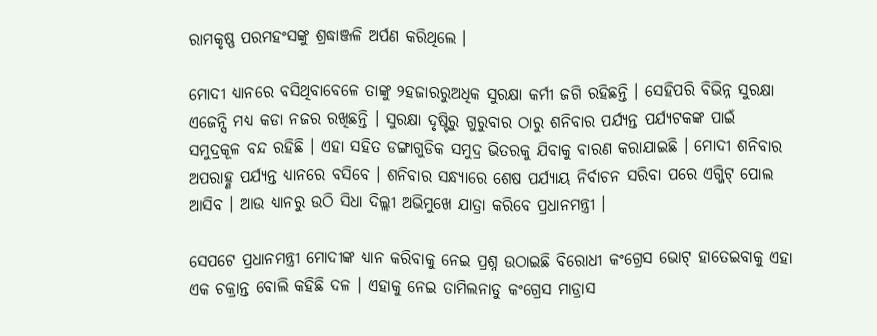ରାମକୃଷ୍ଣ ପରମହଂସଙ୍କୁ ଶ୍ରଦ୍ଧାଞ୍ଜଳି ଅର୍ପଣ କରିଥିଲେ ।

ମୋଦୀ ଧ୍ୟାନରେ ବସିଥିବାବେଳେ ତାଙ୍କୁ ୨ହଜାରରୁଅଧିକ ସୁରକ୍ଷା କର୍ମୀ ଜଗି ରହିଛନ୍ତି । ସେହିପରି ବିଭିନ୍ନ ସୁରକ୍ଷା ଏଜେନ୍ସି ମଧ୍ୟ କଡା ନଜର ରଖିଛନ୍ତି । ସୁରକ୍ଷା ଦୃଷ୍ଟିରୁ ଗୁରୁବାର ଠାରୁ ଶନିବାର ପର୍ଯ୍ୟନ୍ତ ପର୍ଯ୍ୟଟକଙ୍କ ପାଇଁ ସମୁଦ୍ରକୂଳ ବନ୍ଦ ରହିଛି । ଏହା ସହିତ ଡଙ୍ଗାଗୁଡିକ ସମୁଦ୍ର ଭିତରକୁ ଯିବାକୁ ବାରଣ କରାଯାଇଛି । ମୋଦୀ ଶନିବାର ଅପରାହ୍ଣ ପର୍ଯ୍ୟନ୍ତ ଧ୍ୟାନରେ ବସିବେ । ଶନିବାର ସନ୍ଧ୍ୟାରେ ଶେଷ ପର୍ଯ୍ୟାୟ ନିର୍ବାଚନ ସରିବା ପରେ ଏଗ୍ଜିଟ୍ ପୋଲ ଆସିବ । ଆଉ ଧ୍ୟାନରୁ ଉଠି ସିଧା ଦିଲ୍ଲୀ ଅଭିମୁଖେ ଯାତ୍ରା କରିବେ ପ୍ରଧାନମନ୍ତ୍ରୀ ।

ସେପଟେ ପ୍ରଧାନମନ୍ତ୍ରୀ ମୋଦୀଙ୍କ ଧ୍ୟାନ କରିବାକୁ ନେଇ ପ୍ରଶ୍ନ ଉଠାଇଛି ବିରୋଧୀ କଂଗ୍ରେସ ଭୋଟ୍ ହାତେଇବାକୁ ଏହା ଏକ ଚକ୍ରାନ୍ତ ବୋଲି କହିଛି ଦଳ । ଏହାକୁ ନେଇ ତାମିଲନାଡୁ କଂଗ୍ରେସ ମାଡ୍ରାସ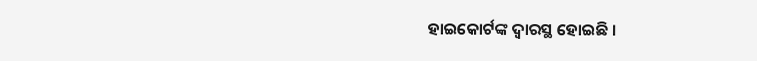ହାଇକୋର୍ଟଙ୍କ ଦ୍ୱାରସ୍ଥ ହୋଇଛି ।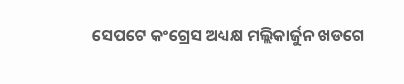ସେପଟେ କଂଗ୍ରେସ ଅଧ୍ୟକ୍ଷ ମଲ୍ଲିକାର୍ଜୁନ ଖଡଗେ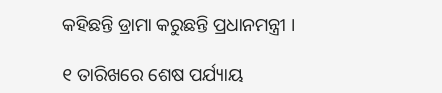କହିଛନ୍ତି ଡ୍ରାମା କରୁଛନ୍ତି ପ୍ରଧାନମନ୍ତ୍ରୀ ।

୧ ତାରିଖରେ ଶେଷ ପର୍ଯ୍ୟାୟ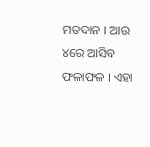ମତଦାନ । ଆଉ ୪ରେ ଆସିବ ଫଳାଫଳ । ଏହା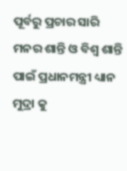ପୂର୍ବରୁ ପ୍ରଚାର ସାରି ମନର ଶାନ୍ତି ଓ ବିଶ୍ୱ ଶାନ୍ତି ପାଇଁ ପ୍ରଧାନମନ୍ତ୍ରୀ ଧ୍ୟାନ ମୁଦ୍ରା କୁ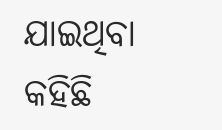ଯାଇଥିବା କହିଛି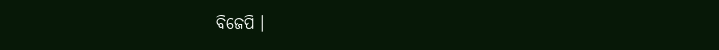ବିଜେପି ।